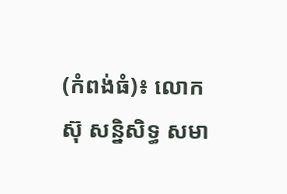(កំពង់ធំ)៖ លោក ស៊ុ សន្និសិទ្ធ សមា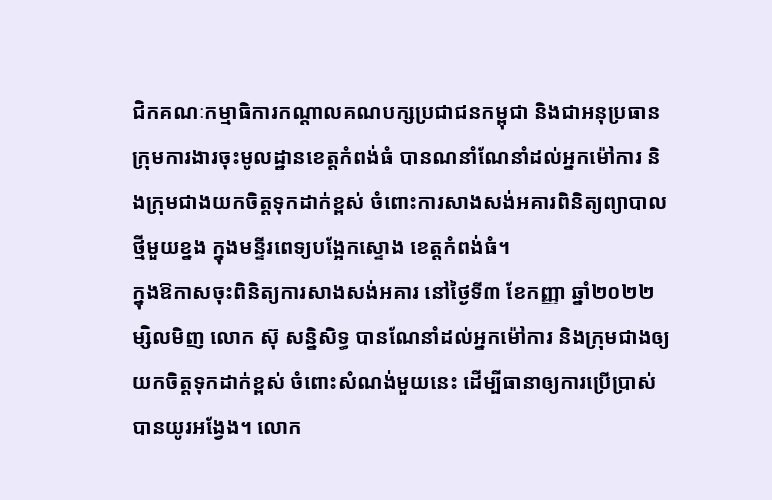ជិកគណៈកម្មាធិការកណ្ដាលគណបក្សប្រជាជនកម្ពុជា និងជាអនុប្រធានក្រុមការងារចុះមូលដ្ឋានខេត្តកំពង់ធំ បានណនាំណែនាំដល់អ្នកម៉ៅការ និងក្រុមជាងយកចិត្តទុកដាក់ខ្ពស់ ចំពោះការសាងសង់អគារពិនិត្យព្យាបាលថ្មីមួយខ្នង ក្នុងមន្ទីរពេទ្យបង្អែកស្ទោង ខេត្តកំពង់ធំ។
ក្នុងឱកាសចុះពិនិត្យការសាងសង់អគារ នៅថ្ងៃទី៣ ខែកញ្ញា ឆ្នាំ២០២២ម្សិលមិញ លោក ស៊ុ សន្និសិទ្ធ បានណែនាំដល់អ្នកម៉ៅការ និងក្រុមជាងឲ្យយកចិត្តទុកដាក់ខ្ពស់ ចំពោះសំណង់មួយនេះ ដើម្បីធានាឲ្យការប្រើប្រាស់បានយូរអង្វែង។ លោក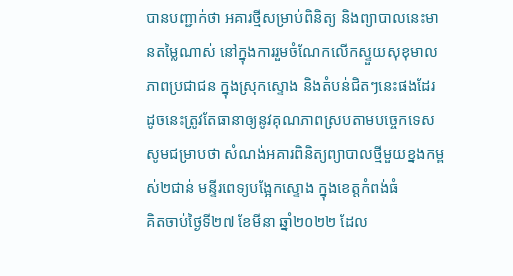បានបញ្ជាក់ថា អគារថ្មីសម្រាប់ពិនិត្យ និងព្យាបាលនេះមានតម្លៃណាស់ នៅក្នុងការរួមចំណែកលើកស្ទួយសុខុមាលភាពប្រជាជន ក្នុងស្រុកស្ទោង និងតំបន់ជិតៗនេះផងដែរ ដូចនេះត្រូវតែធានាឲ្យនូវគុណភាពស្របតាមបច្ចេកទេស
សូមជម្រាបថា សំណង់អគារពិនិត្យព្យាបាលថ្មីមួយខ្នងកម្ពស់២ជាន់ មន្ទីរពេទ្យបង្អែកស្ទោង ក្នុងខេត្តកំពង់ធំ
គិតចាប់ថ្ងៃទី២៧ ខែមីនា ឆ្នាំ២០២២ ដែល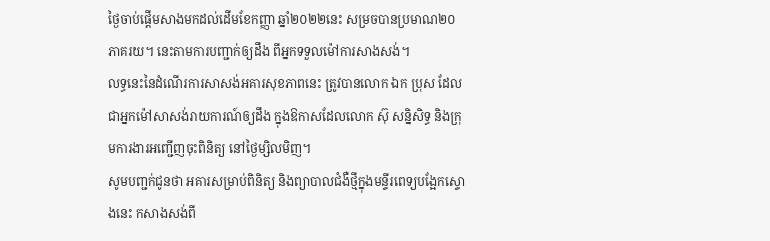ថ្ងៃចាប់ផ្ដើមសាងមកដល់ដើមខែកញ្ញា ឆ្នាំ២០២២នេះ សម្រចបានប្រមាណ២០ភាគរយ។ នេះតាមការបញ្ជាក់ឲ្យដឹង ពីអ្នកទទួលម៉ៅការសាងសង់។
លទ្ធនេះនៃដំណើរការសាសង់អគារសុខភាពនេះ ត្រូវបានលោក ឯក ប្រុស ដែលជាអ្នកម៉ៅសាសង់រាយការណ៍ឲ្យដឹង ក្នុងឱកាសដែលលោក ស៊ុ សន្និសិទ្ធ និងក្រុមការងារអញ្ជើញចុះពិនិត្យ នៅថ្ងៃម្សិលមិញ។
សូមបញ្ជក់ជូនថា អគារសម្រាប់ពិនិត្យ និងព្យាបាលជំងឺថ្មីក្នុងមន្ទីរពេទ្យបង្អែកស្ទោងនេះ កសាងសង់ពី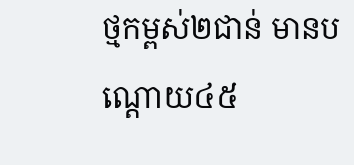ថ្មកម្ពស់២ជាន់ មានបណ្ដោយ៤៥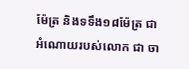ម៉ែត្រ និងទទឹង១៨ម៉ែត្រ ជាអំណោយរបស់លោក ជា ចា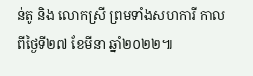ន់តូ និង លោកស្រី ព្រមទាំងសហការី កាលពីថ្ងៃទី២៧ ខែមីនា ឆ្នាំ២០២២៕